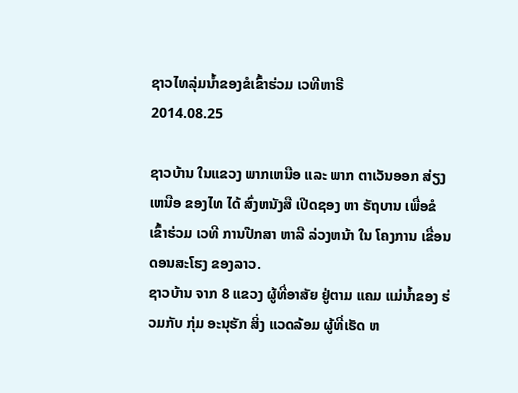ຊາວໄທລຸ່ມນໍ້າຂອງຂໍເຂົ້າຮ່ວມ ເວທີຫາຣື
2014.08.25

ຊາວບ້ານ ໃນແຂວງ ພາກເຫນືອ ແລະ ພາກ ຕາເວັນອອກ ສ່ຽງ ເຫນືອ ຂອງໄທ ໄດ້ ສົ່ງຫນັງສື ເປີດຊອງ ຫາ ຣັຖບານ ເພື່ອຂໍ ເຂົ້າຮ່ວມ ເວທີ ການປືກສາ ຫາລື ລ່ວງຫນ້າ ໃນ ໂຄງການ ເຂື່ອນ ດອນສະໂຮງ ຂອງລາວ.
ຊາວບ້ານ ຈາກ 8 ແຂວງ ຜູ້ທີ່ອາສັຍ ຢູ່ຕາມ ແຄມ ແມ່ນ້ຳຂອງ ຮ່ວມກັບ ກຸ່ມ ອະນຸຮັກ ສິ່ງ ແວດລ້ອມ ຜູ້ທີ່ເຮັດ ຫ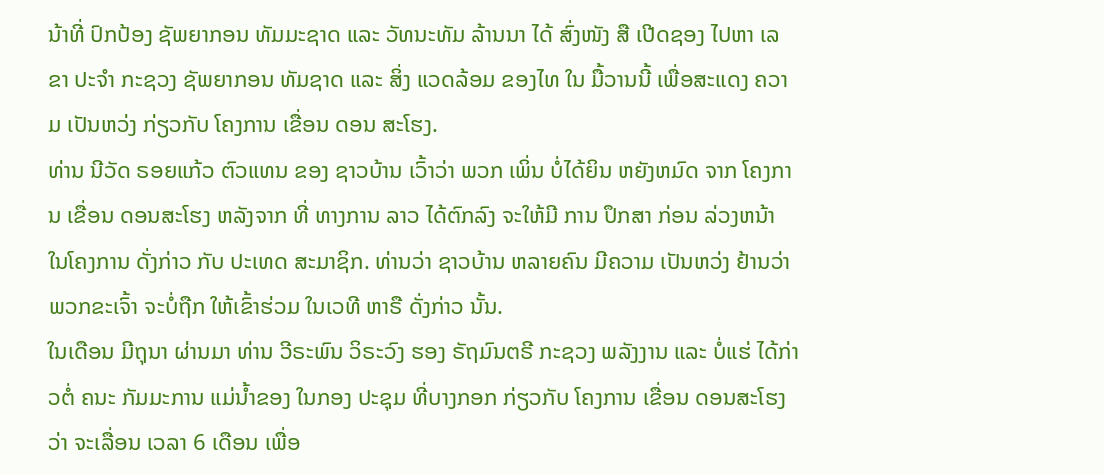ນ້າທີ່ ປົກປ້ອງ ຊັພຍາກອນ ທັມມະຊາດ ແລະ ວັທນະທັມ ລ້ານນາ ໄດ້ ສົ່ງໜັງ ສື ເປີດຊອງ ໄປຫາ ເລຂາ ປະຈຳ ກະຊວງ ຊັພຍາກອນ ທັມຊາດ ແລະ ສິ່ງ ແວດລ້ອມ ຂອງໄທ ໃນ ມື້ວານນີ້ ເພື່ອສະແດງ ຄວາມ ເປັນຫວ່ງ ກ່ຽວກັບ ໂຄງການ ເຂື່ອນ ດອນ ສະໂຮງ.
ທ່ານ ນີວັດ ຣອຍແກ້ວ ຕົວແທນ ຂອງ ຊາວບ້ານ ເວົ້າວ່າ ພວກ ເພິ່ນ ບໍ່ໄດ້ຍິນ ຫຍັງຫມົດ ຈາກ ໂຄງການ ເຂື່ອນ ດອນສະໂຮງ ຫລັງຈາກ ທີ່ ທາງການ ລາວ ໄດ້ຕົກລົງ ຈະໃຫ້ມີ ການ ປຶກສາ ກ່ອນ ລ່ວງຫນ້າ ໃນໂຄງການ ດັ່ງກ່າວ ກັບ ປະເທດ ສະມາຊິກ. ທ່ານວ່າ ຊາວບ້ານ ຫລາຍຄົນ ມີຄວາມ ເປັນຫວ່ງ ຢ້ານວ່າ ພວກຂະເຈົ້າ ຈະບໍ່ຖືກ ໃຫ້ເຂົ້າຮ່ວມ ໃນເວທີ ຫາຣື ດັ່ງກ່າວ ນັ້ນ.
ໃນເດືອນ ມີຖຸນາ ຜ່ານມາ ທ່ານ ວີຣະພົນ ວິຣະວົງ ຮອງ ຣັຖມົນຕຣີ ກະຊວງ ພລັງງານ ແລະ ບໍ່ແຮ່ ໄດ້ກ່າວຕໍ່ ຄນະ ກັມມະການ ແມ່ນ້ຳຂອງ ໃນກອງ ປະຊຸມ ທີ່ບາງກອກ ກ່ຽວກັບ ໂຄງການ ເຂື່ອນ ດອນສະໂຮງ ວ່າ ຈະເລື່ອນ ເວລາ 6 ເດືອນ ເພື່ອ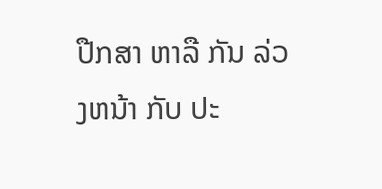ປືກສາ ຫາລື ກັນ ລ່ວງຫນ້າ ກັບ ປະ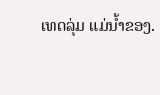ເທດລຸ່ມ ແມ່ນ້ຳຂອງ.